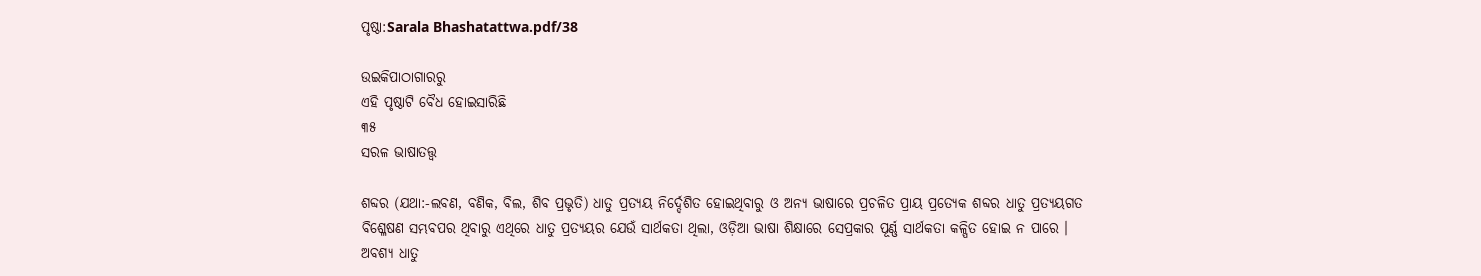ପୃଷ୍ଠା:Sarala Bhashatattwa.pdf/38

ଉଇକିପାଠାଗାର‌ରୁ
ଏହି ପୃଷ୍ଠାଟି ବୈଧ ହୋଇସାରିଛି
୩୫
ସରଳ ଭାଷାତତ୍ତ୍ୱ

ଶବ୍ଦର (ଯଥା:-ଲବଣ, ବଣିକ, ବିଲ, ଶିବ ପ୍ରଭୃତି) ଧାତୁ ପ୍ରତ୍ୟୟ ନିର୍ଦ୍ଦେଶିତ ହୋଇଥିବାରୁ ଓ ଅନ୍ୟ ଭାଷାରେ ପ୍ରଚଳିତ ପ୍ରାୟ ପ୍ରତ୍ୟେକ ଶବ୍ଦର ଧାତୁ ପ୍ରତ୍ୟୟଗତ ବିଶ୍ଳେଷଣ ସମ୍ଭବପର ଥିବାରୁ ଏଥିରେ ଧାତୁ ପ୍ରତ୍ୟୟର ଯେଉଁ ସାର୍ଥକତା ଥିଲା, ଓଡ଼ିଆ ଭାଷା ଶିକ୍ଷାରେ ସେପ୍ରକାର ପୂର୍ଣ୍ଣ ସାର୍ଥକତା କଳ୍ପିତ ହୋଇ ନ ପାରେ । ଅବଶ୍ୟ ଧାତୁ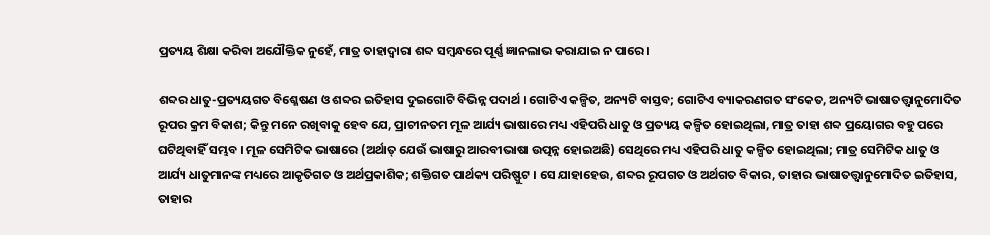ପ୍ରତ୍ୟୟ ଶିକ୍ଷା କରିବା ଅଯୌକ୍ତିକ ନୁହେଁ, ମାତ୍ର ତାହାଦ୍ୱାରା ଶବ୍ଦ ସମ୍ବନ୍ଧରେ ପୂର୍ଣ୍ଣ ଜ୍ଞାନଲାଭ କରାଯାଇ ନ ପାରେ ।

ଶବ୍ଦର ଧାତୁ-ପ୍ରତ୍ୟୟଗତ ବିଶ୍ଳେଷଣ ଓ ଶବ୍ଦର ଇତିହାସ ଦୁଇଗୋଟି ବିଭିନ୍ନ ପଦାର୍ଥ । ଗୋଟିଏ କଳ୍ପିତ, ଅନ୍ୟଟି ବାସ୍ତବ; ଗୋଟିଏ ବ୍ୟାକରଣଗତ ସଂକେତ, ଅନ୍ୟଟି ଭାଷାତତ୍ତ୍ୱାନୁମୋଦିତ ରୂପର କ୍ରମ ବିକାଶ; କିନ୍ତୁ ମନେ ରଖିବାକୁ ହେବ ଯେ, ପ୍ରାଚୀନତମ ମୂଳ ଆର୍ଯ୍ୟ ଭାଷାରେ ମଧ୍ୟ ଏହିପରି ଧାତୁ ଓ ପ୍ରତ୍ୟୟ କଳ୍ପିତ ହୋଇଥିଲା, ମାତ୍ର ତାହା ଶବ୍ଦ ପ୍ରୟୋଗର ବହୁ ପରେ ଘଟିଥିବାହିଁ ସମ୍ଭବ । ମୂଳ ସେମିଟିକ ଭାଷାରେ (ଅର୍ଥାତ୍ ଯେଉଁ ଭାଷାରୁ ଆରବୀଭାଷା ଉତ୍ପନ୍ନ ହୋଇଅଛି) ସେଥିରେ ମଧ୍ୟ ଏହିପରି ଧାତୁ କଳ୍ପିତ ହୋଇଥିଲା; ମାତ୍ର ସେମିଟିକ ଧାତୁ ଓ ଆର୍ଯ୍ୟ ଧାତୁମାନଙ୍କ ମଧ୍ୟରେ ଆକୃତିଗତ ଓ ଅର୍ଥପ୍ରକାଶିକ; ଶକ୍ତିଗତ ପାର୍ଥକ୍ୟ ପରିଷ୍ଫୁଟ । ସେ ଯାହାହେଉ, ଶବ୍ଦର ରୂପଗତ ଓ ଅର୍ଥଗତ ବିକାର, ତାହାର ଭାଷାତତ୍ତ୍ୱାନୁମୋଦିତ ଇତିହାସ, ତାହାର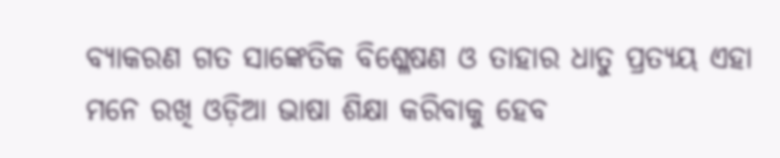ବ୍ୟାକରଣ ଗତ ସାଙ୍କେତିକ ବିଶ୍ଳେଷଣ ଓ ତାହାର ଧାତୁ ପ୍ରତ୍ୟୟ ଏହା ମନେ ରଖି ଓଡ଼ିଆ ଭାଷା ଶିକ୍ଷା କରିବାକୁ ହେବ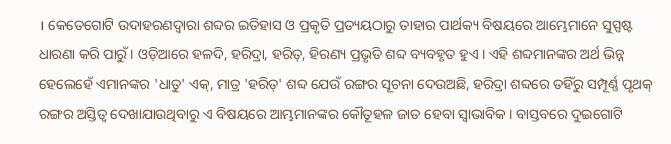। କେତେଗୋଟି ଉଦାହରଣଦ୍ୱାରା ଶବ୍ଦର ଇତିହାସ ଓ ପ୍ରକୃତି ପ୍ରତ୍ୟୟଠାରୁ ତାହାର ପାର୍ଥକ୍ୟ ବିଷୟରେ ଆମ୍ଭେମାନେ ସୁସ୍ପଷ୍ଟ ଧାରଣା କରି ପାରୁଁ । ଓଡ଼ିଆରେ ହଳଦି, ହରିଦ୍ରା, ହରିତ୍, ହିରଣ୍ୟ ପ୍ରଭୃତି ଶବ୍ଦ ବ୍ୟବହୃତ ହୁଏ । ଏହି ଶବ୍ଦମାନଙ୍କର ଅର୍ଥ ଭିନ୍ନ ହେଲେହେଁ ଏମାନଙ୍କର 'ଧାତୁ' ଏକ୍, ମାତ୍ର 'ହରିତ୍' ଶବ୍ଦ ଯେଉଁ ରଙ୍ଗର ସୂଚନା ଦେଉଅଛି, ହରିଦ୍ରା ଶବ୍ଦରେ ତହିଁରୁ ସମ୍ପୂର୍ଣ୍ଣ ପୃଥକ୍ ରଙ୍ଗର ଅସ୍ତିତ୍ୱ ଦେଖାଯାଉଥିବାରୁ ଏ ବିଷୟରେ ଆମ୍ଭମାନଙ୍କର କୌତୂହଳ ଜାତ ହେବା ସ୍ୱାଭାବିକ । ବାସ୍ତବରେ ଦୁଇଗୋଟି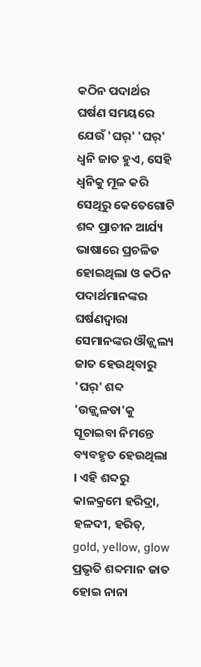କଠିନ ପଦାର୍ଥର ଘର୍ଷଣ ସମୟରେ ଯେଉଁ 'ଘର୍' 'ଘର୍' ଧ୍ୱନି ଜାତ ହୁଏ, ସେହି ଧ୍ୱନିକୁ ମୂଳ କରି ସେଥିରୁ କେତେଗୋଟି ଶବ୍ଦ ପ୍ରାଚୀନ ଆର୍ଯ୍ୟ ଭାଷାରେ ପ୍ରଚଳିତ ହୋଇଥିଲା ଓ କଠିନ ପଦାର୍ଥମାନଙ୍କର ଘର୍ଷଣଦ୍ୱାରା ସେମାନଙ୍କର ଔଜ୍ଜ୍ୱଲ୍ୟ ଜାତ ହେଉଥିବାରୁ 'ଘର୍' ଶବ୍ଦ 'ଉଜ୍ଜ୍ୱଳତା'କୁ ସୂଚାଇବା ନିମନ୍ତେ ବ୍ୟବହୃତ ହେଉଥିଲା । ଏହି ଶବ୍ଦରୁ କାଳକ୍ରମେ ହରିଦ୍ରା, ହଳଦୀ, ହରିତ୍, gold, yellow, glow ପ୍ରଭୃତି ଶବ୍ଦମାନ ଜାତ ହୋଇ ନାନା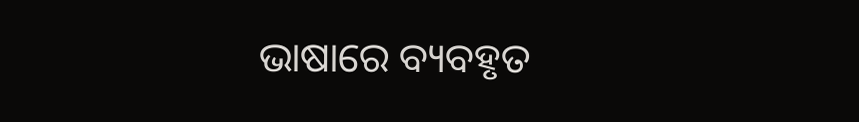ଭାଷାରେ ବ୍ୟବହୃତ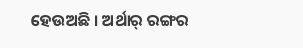ହେଉଅଛି । ଅର୍ଥାର୍ ରଙ୍ଗର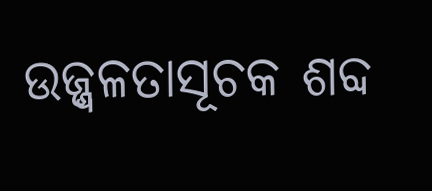ଉଜ୍ଜ୍ୱଳତାସୂଚକ ଶବ୍ଦ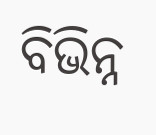ବିଭିନ୍ନ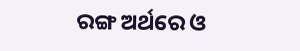ରଙ୍ଗ ଅର୍ଥରେ ଓ